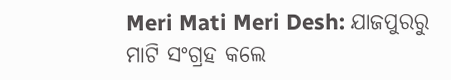Meri Mati Meri Desh: ଯାଜପୁରରୁ ମାଟି ସଂଗ୍ରହ କଲେ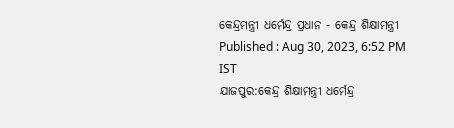କେନ୍ଦ୍ରମନ୍ତ୍ରୀ ଧର୍ମେନ୍ଦ୍ର ପ୍ରଧାନ - କେନ୍ଦ୍ର ଶିକ୍ଷାମନ୍ତ୍ରୀ
Published : Aug 30, 2023, 6:52 PM IST
ଯାଜପୁର:କେନ୍ଦ୍ର ଶିକ୍ଷାମନ୍ତ୍ରୀ ଧର୍ମେନ୍ଦ୍ର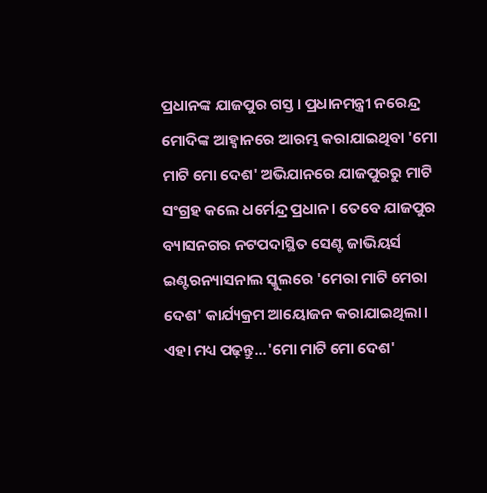ପ୍ରଧାନଙ୍କ ଯାଜପୁର ଗସ୍ତ । ପ୍ରଧାନମନ୍ତ୍ରୀ ନରେନ୍ଦ୍ର ମୋଦିଙ୍କ ଆହ୍ବାନରେ ଆରମ୍ଭ କରାଯାଇଥିବା 'ମୋ ମାଟି ମୋ ଦେଶ' ଅଭିଯାନରେ ଯାଜପୁରରୁ ମାଟି ସଂଗ୍ରହ କଲେ ଧର୍ମେନ୍ଦ୍ର ପ୍ରଧାନ। ତେବେ ଯାଜପୁର ବ୍ୟାସନଗର ନଟପଦାସ୍ଥିତ ସେଣ୍ଟ ଜାଭିୟର୍ସ ଇଣ୍ଟରନ୍ୟାସନାଲ ସ୍କୁଲରେ 'ମେରା ମାଟି ମେରା ଦେଶ' କାର୍ଯ୍ୟକ୍ରମ ଆୟୋଜନ କରାଯାଇଥିଲା।
ଏହା ମଧ୍ୟ ପଢ଼ନ୍ତୁ...'ମୋ ମାଟି ମୋ ଦେଶ'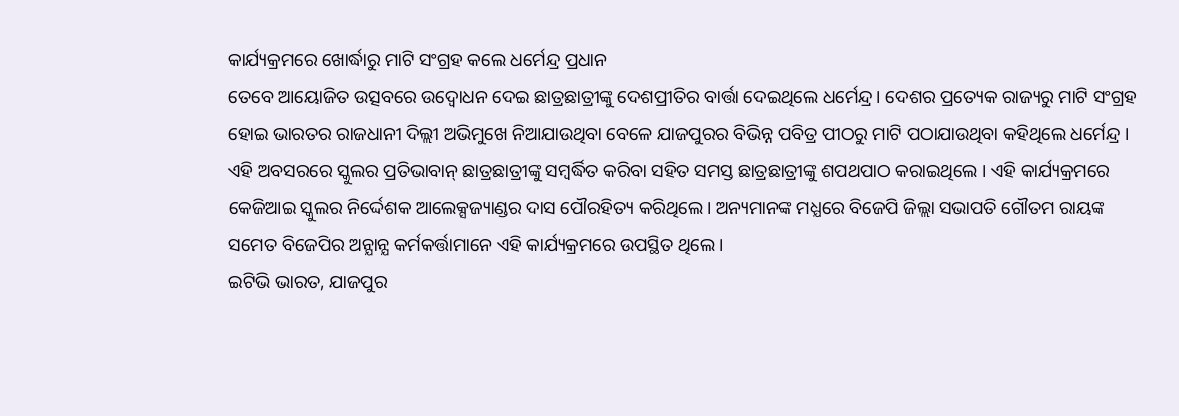କାର୍ଯ୍ୟକ୍ରମରେ ଖୋର୍ଦ୍ଧାରୁ ମାଟି ସଂଗ୍ରହ କଲେ ଧର୍ମେନ୍ଦ୍ର ପ୍ରଧାନ
ତେବେ ଆୟୋଜିତ ଉତ୍ସବରେ ଉଦ୍ବୋଧନ ଦେଇ ଛାତ୍ରଛାତ୍ରୀଙ୍କୁ ଦେଶପ୍ରୀତିର ବାର୍ତ୍ତା ଦେଇଥିଲେ ଧର୍ମେନ୍ଦ୍ର। ଦେଶର ପ୍ରତ୍ୟେକ ରାଜ୍ୟରୁ ମାଟି ସଂଗ୍ରହ ହୋଇ ଭାରତର ରାଜଧାନୀ ଦିଲ୍ଲୀ ଅଭିମୁଖେ ନିଆଯାଉଥିବା ବେଳେ ଯାଜପୁରର ବିଭିନ୍ନ ପବିତ୍ର ପୀଠରୁ ମାଟି ପଠାଯାଉଥିବା କହିଥିଲେ ଧର୍ମେନ୍ଦ୍ର । ଏହି ଅବସରରେ ସ୍କୁଲର ପ୍ରତିଭାବାନ୍ ଛାତ୍ରଛାତ୍ରୀଙ୍କୁ ସମ୍ବର୍ଦ୍ଧିତ କରିବା ସହିତ ସମସ୍ତ ଛାତ୍ରଛାତ୍ରୀଙ୍କୁ ଶପଥପାଠ କରାଇଥିଲେ । ଏହି କାର୍ଯ୍ୟକ୍ରମରେ କେଜିଆଇ ସ୍କୁଲର ନିର୍ଦ୍ଦେଶକ ଆଲେକ୍ସଜ୍ୟାଣ୍ଡର ଦାସ ପୌରହିତ୍ୟ କରିଥିଲେ। ଅନ୍ୟମାନଙ୍କ ମଧ୍ଯରେ ବିଜେପି ଜିଲ୍ଲା ସଭାପତି ଗୌତମ ରାୟଙ୍କ ସମେତ ବିଜେପିର ଅନ୍ଯାନ୍ଯ କର୍ମକର୍ତ୍ତାମାନେ ଏହି କାର୍ଯ୍ୟକ୍ରମରେ ଉପସ୍ଥିତ ଥିଲେ।
ଇଟିଭି ଭାରତ, ଯାଜପୁର